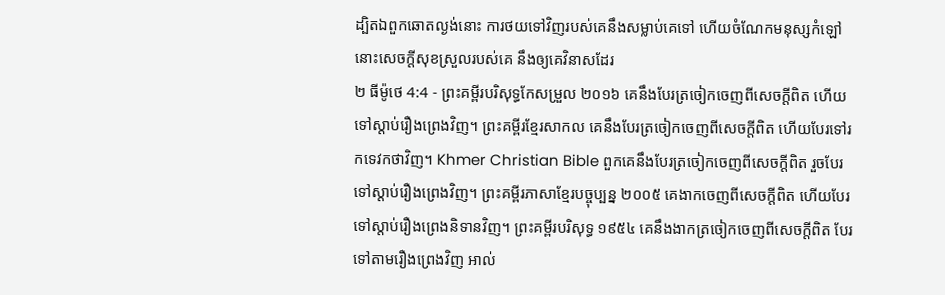ដ្បិតឯពួកឆោតល្ងង់នោះ ការថយទៅវិញរបស់គេនឹងសម្លាប់គេទៅ ហើយចំណែកមនុស្សកំឡៅ នោះសេចក្ដីសុខស្រួលរបស់គេ នឹងឲ្យគេវិនាសដែរ
២ ធីម៉ូថេ 4:4 - ព្រះគម្ពីរបរិសុទ្ធកែសម្រួល ២០១៦ គេនឹងបែរត្រចៀកចេញពីសេចក្ដីពិត ហើយទៅស្ដាប់រឿងព្រេងវិញ។ ព្រះគម្ពីរខ្មែរសាកល គេនឹងបែរត្រចៀកចេញពីសេចក្ដីពិត ហើយបែរទៅរកទេវកថាវិញ។ Khmer Christian Bible ពួកគេនឹងបែរត្រចៀកចេញពីសេចក្ដីពិត រួចបែរទៅស្ដាប់រឿងព្រេងវិញ។ ព្រះគម្ពីរភាសាខ្មែរបច្ចុប្បន្ន ២០០៥ គេងាកចេញពីសេចក្ដីពិត ហើយបែរទៅស្ដាប់រឿងព្រេងនិទានវិញ។ ព្រះគម្ពីរបរិសុទ្ធ ១៩៥៤ គេនឹងងាកត្រចៀកចេញពីសេចក្ដីពិត បែរទៅតាមរឿងព្រេងវិញ អាល់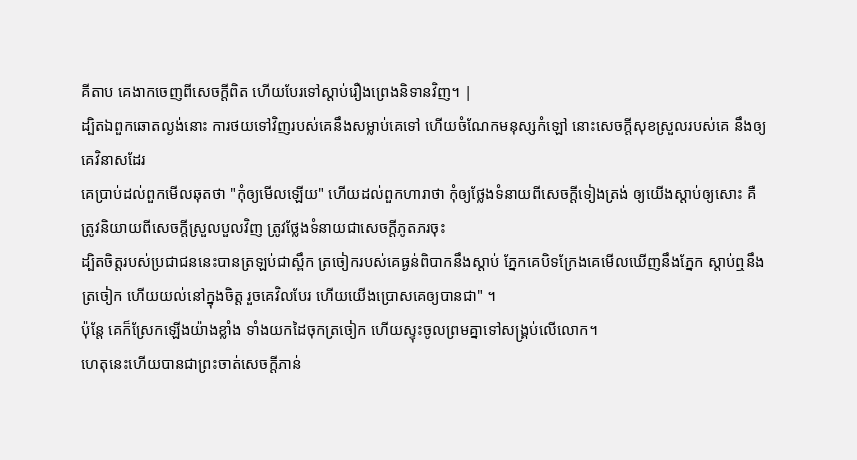គីតាប គេងាកចេញពីសេចក្ដីពិត ហើយបែរទៅស្ដាប់រឿងព្រេងនិទានវិញ។ |
ដ្បិតឯពួកឆោតល្ងង់នោះ ការថយទៅវិញរបស់គេនឹងសម្លាប់គេទៅ ហើយចំណែកមនុស្សកំឡៅ នោះសេចក្ដីសុខស្រួលរបស់គេ នឹងឲ្យគេវិនាសដែរ
គេប្រាប់ដល់ពួកមើលឆុតថា "កុំឲ្យមើលឡើយ" ហើយដល់ពួកហារាថា កុំឲ្យថ្លែងទំនាយពីសេចក្ដីទៀងត្រង់ ឲ្យយើងស្តាប់ឲ្យសោះ គឺត្រូវនិយាយពីសេចក្ដីស្រួលបួលវិញ ត្រូវថ្លែងទំនាយជាសេចក្ដីភូតភរចុះ
ដ្បិតចិត្តរបស់ប្រជាជននេះបានត្រឡប់ជាស្ពឹក ត្រចៀករបស់គេធ្ងន់ពិបាកនឹងស្ដាប់ ភ្នែកគេបិទក្រែងគេមើលឃើញនឹងភ្នែក ស្ដាប់ឮនឹងត្រចៀក ហើយយល់នៅក្នុងចិត្ត រួចគេវិលបែរ ហើយយើងប្រោសគេឲ្យបានជា" ។
ប៉ុន្តែ គេក៏ស្រែកឡើងយ៉ាងខ្លាំង ទាំងយកដៃចុកត្រចៀក ហើយស្ទុះចូលព្រមគ្នាទៅសង្គ្រប់លើលោក។
ហេតុនេះហើយបានជាព្រះចាត់សេចក្ដីភាន់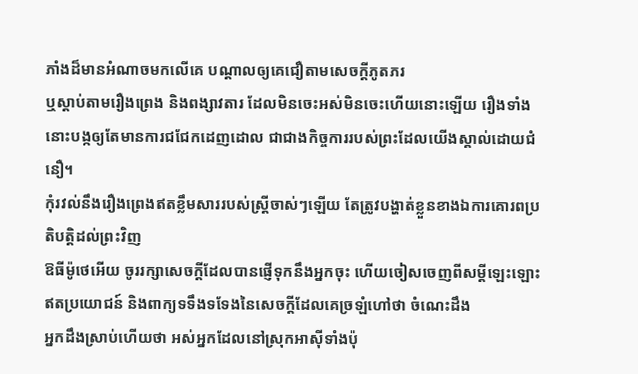ភាំងដ៏មានអំណាចមកលើគេ បណ្ដាលឲ្យគេជឿតាមសេចក្ដីភូតភរ
ឬស្តាប់តាមរឿងព្រេង និងពង្សាវតារ ដែលមិនចេះអស់មិនចេះហើយនោះឡើយ រឿងទាំងនោះបង្កឲ្យតែមានការជជែកដេញដោល ជាជាងកិច្ចការរបស់ព្រះដែលយើងស្គាល់ដោយជំនឿ។
កុំរវល់នឹងរឿងព្រេងឥតខ្លឹមសាររបស់ស្ត្រីចាស់ៗឡើយ តែត្រូវបង្ហាត់ខ្លួនខាងឯការគោរពប្រតិបត្តិដល់ព្រះវិញ
ឱធីម៉ូថេអើយ ចូររក្សាសេចក្ដីដែលបានផ្ញើទុកនឹងអ្នកចុះ ហើយចៀសចេញពីសម្ដីឡេះឡោះឥតប្រយោជន៍ និងពាក្យទទឹងទទែងនៃសេចក្ដីដែលគេច្រឡំហៅថា ចំណេះដឹង
អ្នកដឹងស្រាប់ហើយថា អស់អ្នកដែលនៅស្រុកអាស៊ីទាំងប៉ុ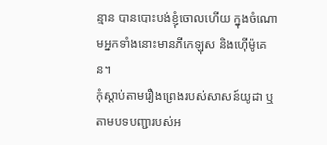ន្មាន បានបោះបង់ខ្ញុំចោលហើយ ក្នុងចំណោមអ្នកទាំងនោះមានភីកេឡុស និងហ៊ើម៉ូគេន។
កុំស្តាប់តាមរឿងព្រេងរបស់សាសន៍យូដា ឬតាមបទបញ្ជារបស់អ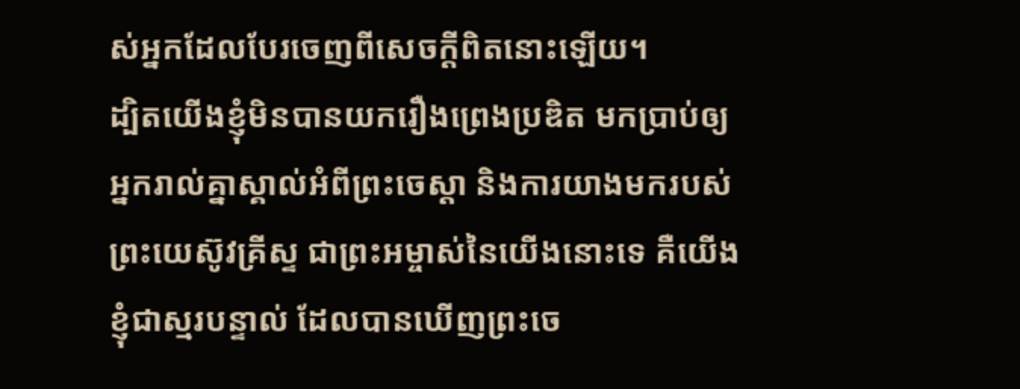ស់អ្នកដែលបែរចេញពីសេចក្ដីពិតនោះឡើយ។
ដ្បិតយើងខ្ញុំមិនបានយករឿងព្រេងប្រឌិត មកប្រាប់ឲ្យអ្នករាល់គ្នាស្គាល់អំពីព្រះចេស្តា និងការយាងមករបស់ព្រះយេស៊ូវគ្រីស្ទ ជាព្រះអម្ចាស់នៃយើងនោះទេ គឺយើងខ្ញុំជាស្មរបន្ទាល់ ដែលបានឃើញព្រះចេ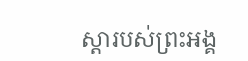ស្ដារបស់ព្រះអង្គ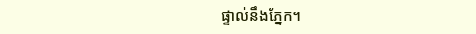ផ្ទាល់នឹងភ្នែក។